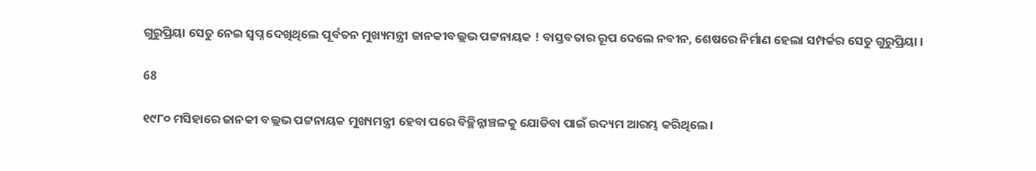ଗୁରୁପ୍ରିୟା ସେତୁ ନେଇ ସ୍ୱପ୍ନ ଦେଖିଥିଲେ ପୂର୍ବତନ ମୁଖ୍ୟମନ୍ତ୍ରୀ ଜାନକୀବଲ୍ଲଭ ପଟ୍ଟନାୟକ ! ବାସ୍ତବତାର ରୂପ ଦେଲେ ନବୀନ, ଶେଷରେ ନିର୍ମାଣ ହେଲା ସମ୍ପର୍କର ସେତୁ ଗୁରୁପ୍ରିୟା ।

68

୧୯୮୦ ମସିହାରେ ଜାନକୀ ବଲ୍ଲଭ ପଟ୍ଟନାୟକ ମୁଖ୍ୟମନ୍ତ୍ରୀ ହେବା ପରେ ବିଚ୍ଛିନ୍ନାଞ୍ଚଳକୁ ଯୋଡିବା ପାଇଁ ଉଦ୍ୟମ ଆରମ୍ଭ କରିଥିଲେ ।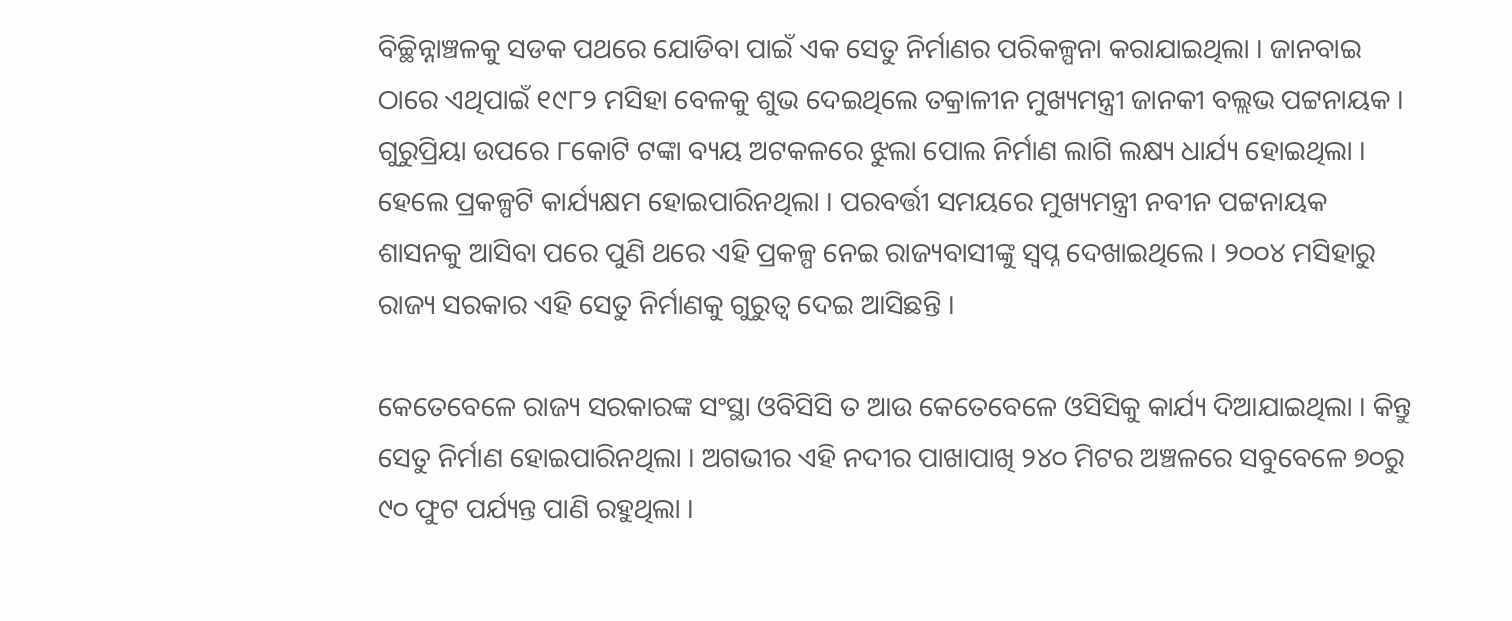ବିଚ୍ଛିନ୍ନାଞ୍ଚଳକୁ ସଡକ ପଥରେ ଯୋଡିବା ପାଇଁ ଏକ ସେତୁ ନିର୍ମାଣର ପରିକଳ୍ପନା କରାଯାଇଥିଲା । ଜାନବାଇ ଠାରେ ଏଥିପାଇଁ ୧୯୮୨ ମସିହା ବେଳକୁ ଶୁଭ ଦେଇଥିଲେ ତକ୍ରାଳୀନ ମୁଖ୍ୟମନ୍ତ୍ରୀ ଜାନକୀ ବଲ୍ଲଭ ପଟ୍ଟନାୟକ । ଗୁରୁପ୍ରିୟା ଉପରେ ୮କୋଟି ଟଙ୍କା ବ୍ୟୟ ଅଟକଳରେ ଝୁଲା ପୋଲ ନିର୍ମାଣ ଲାଗି ଲକ୍ଷ୍ୟ ଧାର୍ଯ୍ୟ ହୋଇଥିଲା । ହେଲେ ପ୍ରକଳ୍ପଟି କାର୍ଯ୍ୟକ୍ଷମ ହୋଇପାରିନଥିଲା । ପରବର୍ତ୍ତୀ ସମୟରେ ମୁଖ୍ୟମନ୍ତ୍ରୀ ନବୀନ ପଟ୍ଟନାୟକ ଶାସନକୁ ଆସିବା ପରେ ପୁଣି ଥରେ ଏହି ପ୍ରକଳ୍ପ ନେଇ ରାଜ୍ୟବାସୀଙ୍କୁ ସ୍ୱପ୍ନ ଦେଖାଇଥିଲେ । ୨୦୦୪ ମସିହାରୁ ରାଜ୍ୟ ସରକାର ଏହି ସେତୁ ନିର୍ମାଣକୁ ଗୁରୁତ୍ୱ ଦେଇ ଆସିଛନ୍ତି ।

କେତେବେଳେ ରାଜ୍ୟ ସରକାରଙ୍କ ସଂସ୍ଥା ଓବିସିସି ତ ଆଉ କେତେବେଳେ ଓସିସିକୁ କାର୍ଯ୍ୟ ଦିଆଯାଇଥିଲା । କିନ୍ତୁ ସେତୁ ନିର୍ମାଣ ହୋଇପାରିନଥିଲା । ଅଗଭୀର ଏହି ନଦୀର ପାଖାପାଖି ୨୪୦ ମିଟର ଅଞ୍ଚଳରେ ସବୁବେଳେ ୭୦ରୁ ୯୦ ଫୁଟ ପର୍ଯ୍ୟନ୍ତ ପାଣି ରହୁଥିଲା ।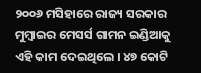୨୦୦୬ ମସିହାରେ ରାଜ୍ୟ ସରକାର ମୁମ୍ବାଇର ମେସର୍ସ ଗାମନ ଇଣ୍ଡିଆକୁ ଏହି କାମ ଦେଇଥିଲେ । ୪୭ କୋଟି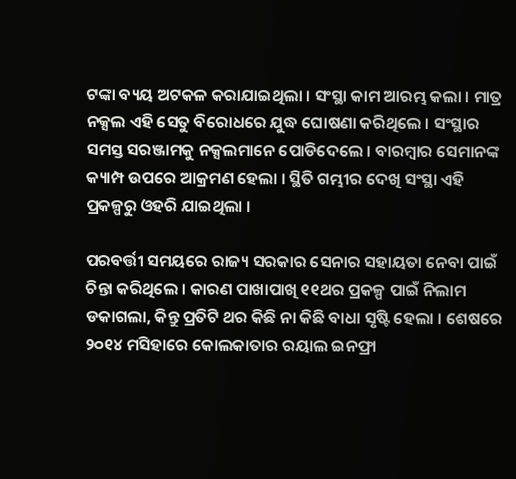ଟଙ୍କା ବ୍ୟୟ ଅଟକଳ କରାଯାଇଥିଲା । ସଂସ୍ଥା କାମ ଆରମ୍ଭ କଲା । ମାତ୍ର ନକ୍ସଲ ଏହି ସେତୁ ବିରୋଧରେ ଯୁଦ୍ଧ ଘୋଷଣା କରିଥିଲେ । ସଂସ୍ଥାର ସମସ୍ତ ସରଞ୍ଜାମକୁ ନକ୍ସଲମାନେ ପୋଡିଦେଲେ । ବାରମ୍ବାର ସେମାନଙ୍କ କ୍ୟାମ୍ପ ଉପରେ ଆକ୍ରମଣ ହେଲା । ସ୍ଥିତି ଗମ୍ଭୀର ଦେଖି ସଂସ୍ଥା ଏହି ପ୍ରକଳ୍ପରୁ ଓହରି ଯାଇଥିଲା ।

ପରବର୍ତ୍ତୀ ସମୟରେ ରାଜ୍ୟ ସରକାର ସେନାର ସହାୟତା ନେବା ପାଇଁ ଚିନ୍ତା କରିଥିଲେ । କାରଣ ପାଖାପାଖି ୧୧ଥର ପ୍ରକଳ୍ପ ପାଇଁ ନିଲାମ ଡକାଗଲା, କିନ୍ତୁ ପ୍ରତିଟି ଥର କିଛି ନା କିଛି ବାଧା ସୃଷ୍ଟି ହେଲା । ଶେଷରେ ୨୦୧୪ ମସିହାରେ କୋଲକାତାର ରୟାଲ ଇନଫ୍ରା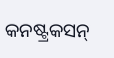କନଷ୍ଟ୍ରକସନ୍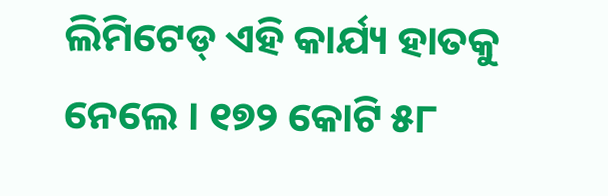ଲିମିଟେଡ୍ ଏହି କାର୍ଯ୍ୟ ହାତକୁ ନେଲେ । ୧୭୨ କୋଟି ୫୮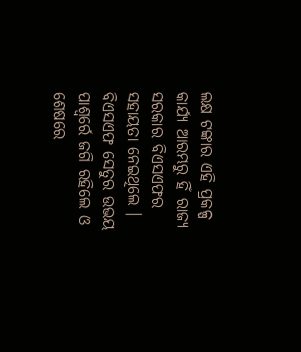ଲକ୍ଷ ଟଙ୍କାର ଏହି ପ୍ରକଳ୍ପ କାର୍ଯ୍ୟ ଆରମ୍ଭରୁ ହିଁ ରାଜ୍ୟ ସରକାର ବିଏସଏଫର ସହାୟତା ନେଇଥିଲେ । ବିଏସଏଫ ସେତୁର ଉଭୟ ପାଶ୍ୱର୍ରେ ଜଗି ରହିଲେ ଓ ଶେଷରେ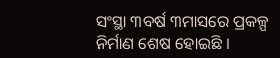ସଂସ୍ଥା ୩ବର୍ଷ ୩ମାସରେ ପ୍ରକଳ୍ପ ନିର୍ମାଣ ଶେଷ ହୋଇଛି ।